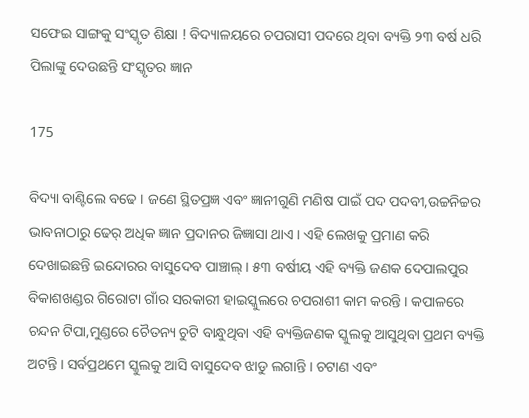ସଫେଇ ସାଙ୍ଗକୁ ସଂସ୍କୃତ ଶିକ୍ଷା ! ବିଦ୍ୟାଳୟରେ ଚପରାସୀ ପଦରେ ଥିବା ବ୍ୟକ୍ତି ୨୩ ବର୍ଷ ଧରି ପିଲାଙ୍କୁ ଦେଉଛନ୍ତି ସଂସ୍କୃତର ଜ୍ଞାନ

175

ବିଦ୍ୟା ବାଣ୍ଟିଲେ ବଢେ । ଜଣେ ସ୍ଥିତପ୍ରଜ୍ଞ ଏବଂ ଜ୍ଞାନୀଗୁଣି ମଣିଷ ପାଇଁ ପଦ ପଦବୀ,ଉଚ୍ଚନିଚ୍ଚର ଭାବନାଠାରୁ ଢେର୍ ଅଧିକ ଜ୍ଞାନ ପ୍ରଦାନର ଜିଜ୍ଞାସା ଥାଏ । ଏହି ଲେଖକୁ ପ୍ରମାଣ କରି ଦେଖାଇଛନ୍ତି ଇନ୍ଦୋରର ବାସୁଦେବ ପାଞ୍ଚାଲ୍ । ୫୩ ବର୍ଷୀୟ ଏହି ବ୍ୟକ୍ତି ଜଣକ ଦେପାଲପୁର ବିକାଶଖଣ୍ଡର ଗିରୋଟା ଗାଁର ସରକାରୀ ହାଇସ୍କୁଲରେ ଚପରାଶୀ କାମ କରନ୍ତି । କପାଳରେ ଚନ୍ଦନ ଟିପା,ମୁଣ୍ଡରେ ଚୈତନ୍ୟ ଚୁଟି ବାନ୍ଧୁଥିବା ଏହି ବ୍ୟକ୍ତିଜଣକ ସ୍କୁଲକୁ ଆସୁଥିବା ପ୍ରଥମ ବ୍ୟକ୍ତି ଅଟନ୍ତି । ସର୍ବପ୍ରଥମେ ସ୍କୁଲକୁ ଆସି ବାସୁଦେବ ଝାଡୁ ଲଗାନ୍ତି । ଚଟାଣ ଏବଂ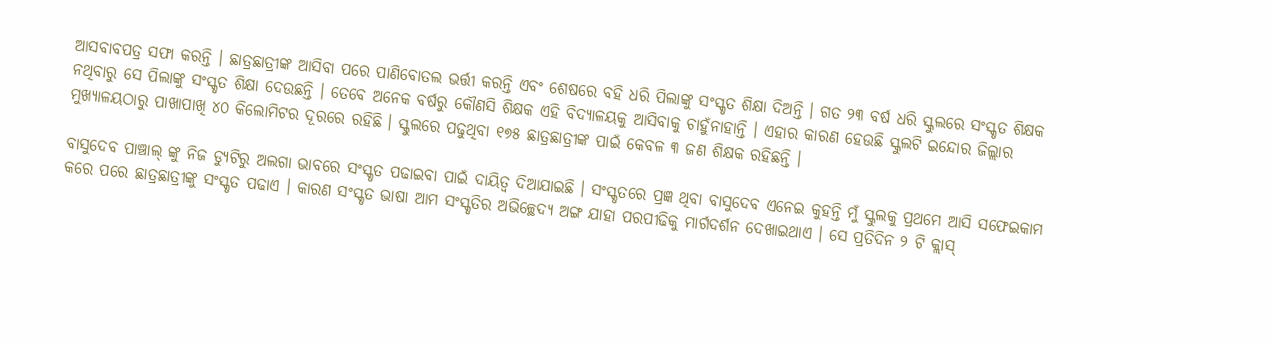ଆସବାବପତ୍ର ସଫା କରନ୍ତି । ଛାତ୍ରଛାତ୍ରୀଙ୍କ ଆସିବା ପରେ ପାଣିବୋତଲ ଭର୍ତ୍ତୀ କରନ୍ତି ଏବଂ ଶେଷରେ ବହି ଧରି ପିଲାଙ୍କୁ ସଂସ୍କୃତ ଶିକ୍ଷା ଦିଅନ୍ତି । ଗତ ୨୩ ବର୍ଷ ଧରି ସ୍କୁଲରେ ସଂସ୍କୃତ ଶିକ୍ଷକ ନଥିବାରୁ ସେ ପିଲାଙ୍କୁ ସଂସ୍କୃତ ଶିକ୍ଷା ଦେଉଛନ୍ତି । ତେବେ ଅନେକ ବର୍ଷରୁ କୌଣସି ଶିକ୍ଷକ ଏହି ବିଦ୍ୟାଳୟକୁ ଆସିବାକୁ ଚାହୁଁନାହାନ୍ତି । ଏହାର କାରଣ ହେଉଛି ସ୍କୁଲଟି ଇନ୍ଦୋର ଜିଲ୍ଲାର ମୁଖ୍ୟାଳୟଠାରୁ ପାଖାପାଖି ୪୦ କିଲୋମିଟର ଦୂରରେ ରହିଛି । ସ୍କୁଲରେ ପଢୁଥିବା ୧୭୫ ଛାତ୍ରଛାତ୍ରୀଙ୍କ ପାଇଁ କେବଳ ୩ ଜଣ ଶିକ୍ଷକ ରହିଛନ୍ତି ।

ବାସୁଦେବ ପାଞ୍ଚାଲ୍ ଙ୍କୁ ନିଜ ଡ୍ୟୁଟିରୁ ଅଲଗା ଭାବରେ ସଂସ୍କୃତ ପଢାଇବା ପାଇଁ ଦାୟିତ୍ୱ ଦିଆଯାଇଛି । ସଂସ୍କୃତରେ ପ୍ରଜ୍ଞ ଥିବା ବାସୁଦେବ ଏନେଇ କୁହନ୍ତି ମୁଁ ସ୍କୁଲକୁ ପ୍ରଥମେ ଆସି ସଫେଇକାମ କରେ ପରେ ଛାତ୍ରଛାତ୍ରୀଙ୍କୁ ସଂସ୍କୃତ ପଢାଏ । କାରଣ ସଂସ୍କୃତ ଭାଷା ଆମ ସଂସ୍କୃତିର ଅଭିଚ୍ଛେଦ୍ୟ ଅଙ୍ଗ ଯାହା ପରପୀଢିକୁ ମାର୍ଗଦର୍ଶନ ଦେଖାଇଥାଏ । ସେ ପ୍ରତିଦିନ ୨ ଟି କ୍ଲାସ୍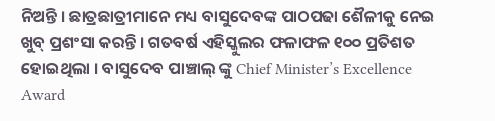ନିଅନ୍ତି । ଛାତ୍ରଛାତ୍ରୀମାନେ ମଧ୍ୟ ବାସୁଦେବଙ୍କ ପାଠପଢା ଶୈଳୀକୁ ନେଇ ଖୁବ୍ ପ୍ରଶଂସା କରନ୍ତି । ଗତବର୍ଷ ଏହିସ୍କୁଲର ଫଳାଫଳ ୧୦୦ ପ୍ରତିଶତ ହୋଇଥିଲା । ବାସୁଦେବ ପାଞ୍ଚାଲ୍ ଙ୍କୁ Chief Minister’s Excellence Award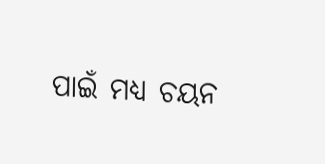ପାଇଁ ମଧ୍ୟ ଚୟନ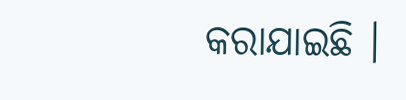କରାଯାଇଛି ।